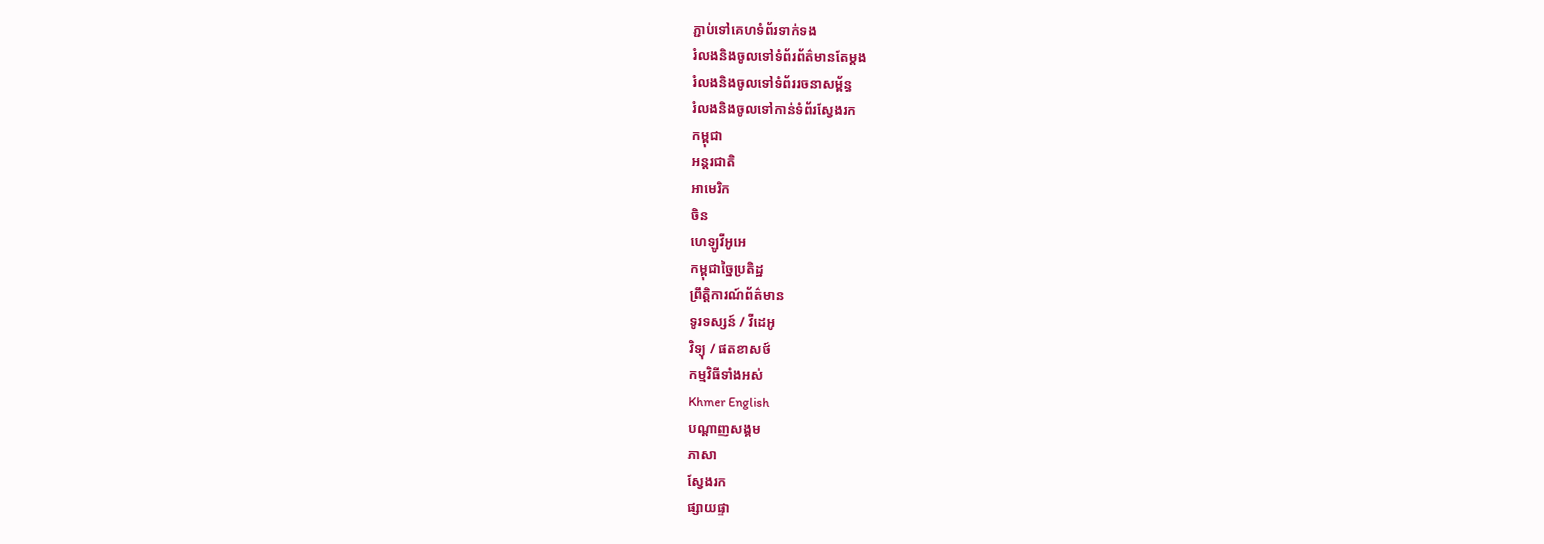ភ្ជាប់ទៅគេហទំព័រទាក់ទង
រំលងនិងចូលទៅទំព័រព័ត៌មានតែម្តង
រំលងនិងចូលទៅទំព័ររចនាសម្ព័ន្ធ
រំលងនិងចូលទៅកាន់ទំព័រស្វែងរក
កម្ពុជា
អន្តរជាតិ
អាមេរិក
ចិន
ហេឡូវីអូអេ
កម្ពុជាច្នៃប្រតិដ្ឋ
ព្រឹត្តិការណ៍ព័ត៌មាន
ទូរទស្សន៍ / វីដេអូ
វិទ្យុ / ផតខាសថ៍
កម្មវិធីទាំងអស់
Khmer English
បណ្តាញសង្គម
ភាសា
ស្វែងរក
ផ្សាយផ្ទា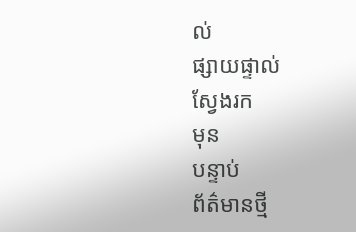ល់
ផ្សាយផ្ទាល់
ស្វែងរក
មុន
បន្ទាប់
ព័ត៌មានថ្មី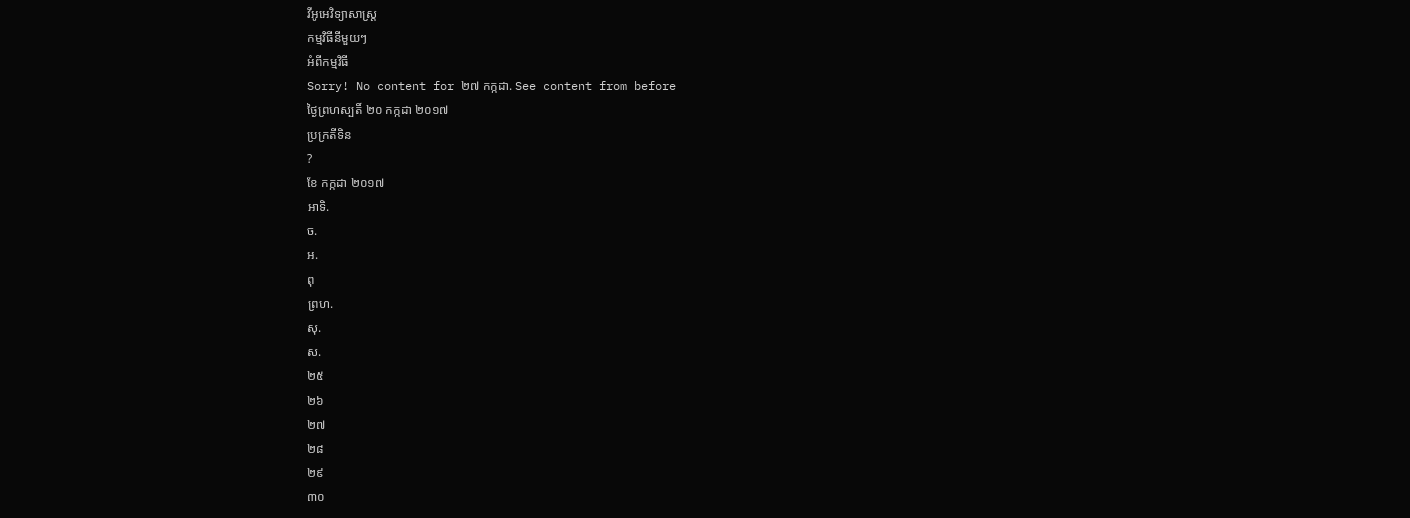វីអូអេវិទ្យាសាស្ត្រ
កម្មវិធីនីមួយៗ
អំពីកម្មវិធី
Sorry! No content for ២៧ កក្កដា. See content from before
ថ្ងៃព្រហស្បតិ៍ ២០ កក្កដា ២០១៧
ប្រក្រតីទិន
?
ខែ កក្កដា ២០១៧
អាទិ.
ច.
អ.
ពុ
ព្រហ.
សុ.
ស.
២៥
២៦
២៧
២៨
២៩
៣០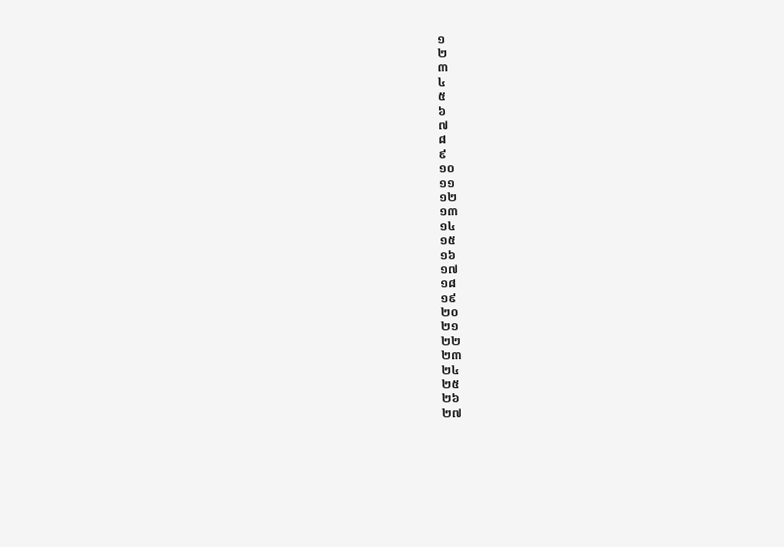១
២
៣
៤
៥
៦
៧
៨
៩
១០
១១
១២
១៣
១៤
១៥
១៦
១៧
១៨
១៩
២០
២១
២២
២៣
២៤
២៥
២៦
២៧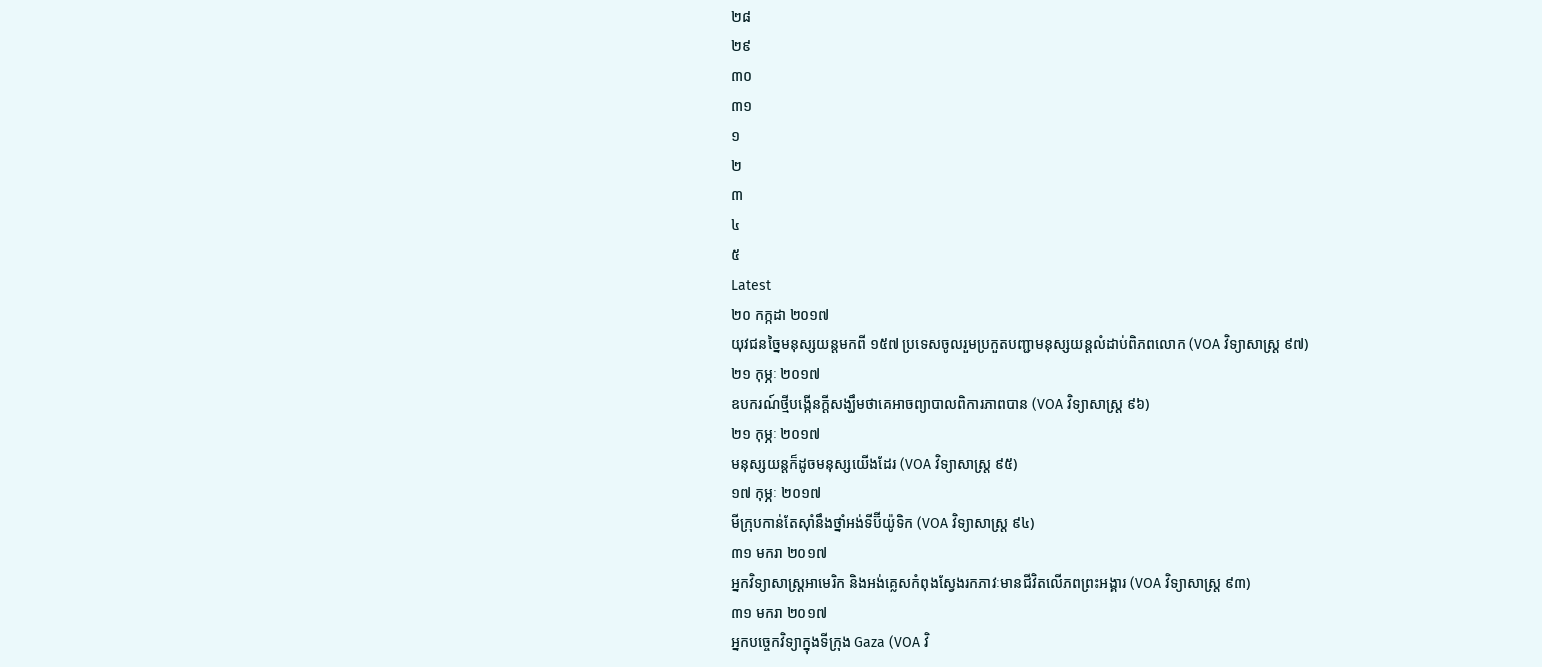២៨
២៩
៣០
៣១
១
២
៣
៤
៥
Latest
២០ កក្កដា ២០១៧
យុវជនច្នៃមនុស្សយន្តមកពី ១៥៧ ប្រទេសចូលរួមប្រកួតបញ្ជាមនុស្សយន្តលំដាប់ពិភពលោក (VOA វិទ្យាសាស្ត្រ ៩៧)
២១ កុម្ភៈ ២០១៧
ឧបករណ៍ថ្មីបង្កើនក្តីសង្ឃឹមថាគេអាចព្យាបាលពិការភាពបាន (VOA វិទ្យាសាស្ត្រ ៩៦)
២១ កុម្ភៈ ២០១៧
មនុស្សយន្តក៏ដូចមនុស្សយើងដែរ (VOA វិទ្យាសាស្ត្រ ៩៥)
១៧ កុម្ភៈ ២០១៧
មីក្រុបកាន់តែស៊ាំនឹងថ្នាំអង់ទីប៊ីយ៉ូទិក (VOA វិទ្យាសាស្រ្ត ៩៤)
៣១ មករា ២០១៧
អ្នកវិទ្យាសាស្ត្រអាមេរិក និងអង់គ្លេសកំពុងស្វែងរកភាវៈមានជីវិតលើភពព្រះអង្គារ (VOA វិទ្យាសាស្រ្ត ៩៣)
៣១ មករា ២០១៧
អ្នកបច្ចេកវិទ្យាក្នុងទីក្រុង Gaza (VOA វិ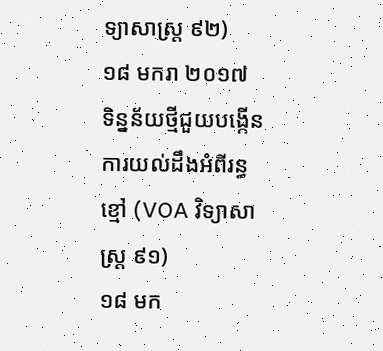ទ្យាសាស្រ្ត ៩២)
១៨ មករា ២០១៧
ទិន្នន័យថ្មីជួយបង្កើនការយល់ដឹងអំពីរន្ធខ្មៅ (VOA វិទ្យាសាស្រ្ត ៩១)
១៨ មក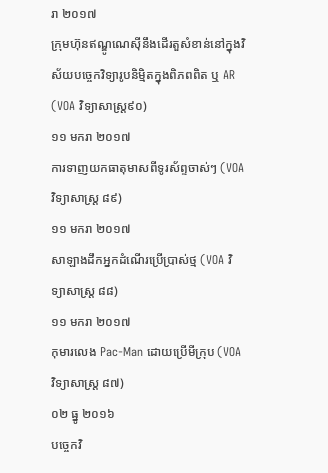រា ២០១៧
ក្រុមហ៊ុនឥណ្ឌូណេស៊ីនឹងដើរតួសំខាន់នៅក្នុងវិស័យបច្ចេកវិទ្យារូបនិម្មិតក្នុងពិភពពិត ឬ AR (VOA វិទ្យាសាស្រ្ត៩០)
១១ មករា ២០១៧
ការទាញយកធាតុមាសពីទូរស័ព្ទចាស់ៗ (VOA វិទ្យាសាស្រ្ត ៨៩)
១១ មករា ២០១៧
សាឡាងដឹកអ្នកដំណើរប្រើប្រាស់ថ្ម (VOA វិទ្យាសាស្រ្ត ៨៨)
១១ មករា ២០១៧
កុមារលេង Pac-Man ដោយប្រើមីក្រុប (VOA វិទ្យាសាស្រ្ត ៨៧)
០២ ធ្នូ ២០១៦
បច្ចេកវិ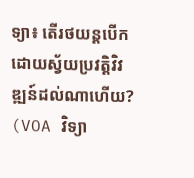ទ្យា៖ តើរថយន្តបើកដោយស្វ័យប្រវត្តិវិវឌ្ឍន៍ដល់ណាហើយ? (VOA វិទ្យា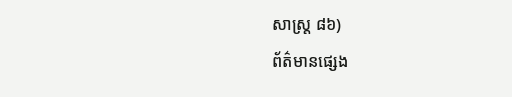សាស្រ្ត ៨៦)
ព័ត៌មានផ្សេង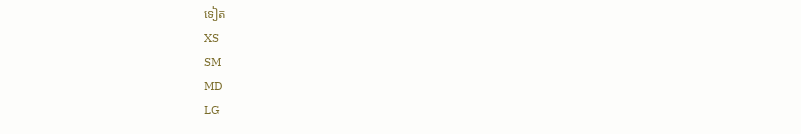ទៀត
XS
SM
MD
LG